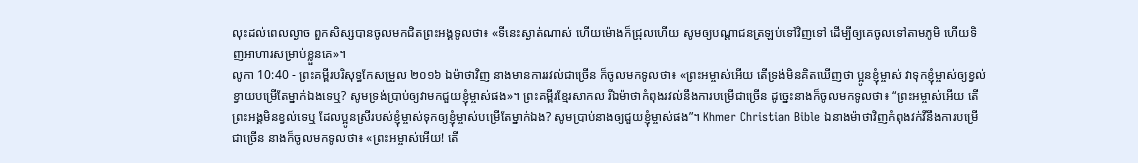លុះដល់ពេលល្ងាច ពួកសិស្សបានចូលមកជិតព្រះអង្គទូលថា៖ «ទីនេះស្ងាត់ណាស់ ហើយម៉ោងក៏ជ្រុលហើយ សូមឲ្យបណ្តាជនត្រឡប់ទៅវិញទៅ ដើម្បីឲ្យគេចូលទៅតាមភូមិ ហើយទិញអាហារសម្រាប់ខ្លួនគេ»។
លូកា 10:40 - ព្រះគម្ពីរបរិសុទ្ធកែសម្រួល ២០១៦ ឯម៉ាថាវិញ នាងមានការរវល់ជាច្រើន ក៏ចូលមកទូលថា៖ «ព្រះអម្ចាស់អើយ តើទ្រង់មិនគិតឃើញថា ប្អូនខ្ញុំម្ចាស់ វាទុកខ្ញុំម្ចាស់ឲ្យខ្វល់ខ្វាយបម្រើតែម្នាក់ឯងទេឬ? សូមទ្រង់ប្រាប់ឲ្យវាមកជួយខ្ញុំម្ចាស់ផង»។ ព្រះគម្ពីរខ្មែរសាកល រីឯម៉ាថាកំពុងរវល់នឹងការបម្រើជាច្រើន ដូច្នេះនាងក៏ចូលមកទូលថា៖ “ព្រះអម្ចាស់អើយ តើព្រះអង្គមិនខ្វល់ទេឬ ដែលប្អូនស្រីរបស់ខ្ញុំម្ចាស់ទុកឲ្យខ្ញុំម្ចាស់បម្រើតែម្នាក់ឯង? សូមប្រាប់នាងឲ្យជួយខ្ញុំម្ចាស់ផង”។ Khmer Christian Bible ឯនាងម៉ាថាវិញកំពុងវក់វីនឹងការបម្រើជាច្រើន នាងក៏ចូលមកទូលថា៖ «ព្រះអម្ចាស់អើយ! តើ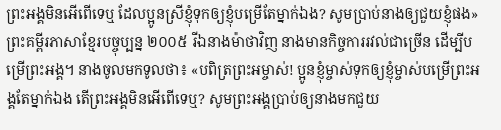ព្រះអង្គមិនអើពើទេឬ ដែលប្អូនស្រីខ្ញុំទុកឲ្យខ្ញុំបម្រើតែម្នាក់ឯង? សូមប្រាប់នាងឲ្យជួយខ្ញុំផង» ព្រះគម្ពីរភាសាខ្មែរបច្ចុប្បន្ន ២០០៥ រីឯនាងម៉ាថាវិញ នាងមានកិច្ចការរវល់ជាច្រើន ដើម្បីបម្រើព្រះអង្គ។ នាងចូលមកទូលថា៖ «បពិត្រព្រះអម្ចាស់! ប្អូនខ្ញុំម្ចាស់ទុកឲ្យខ្ញុំម្ចាស់បម្រើព្រះអង្គតែម្នាក់ឯង តើព្រះអង្គមិនអើពើទេឬ? សូមព្រះអង្គប្រាប់ឲ្យនាងមកជួយ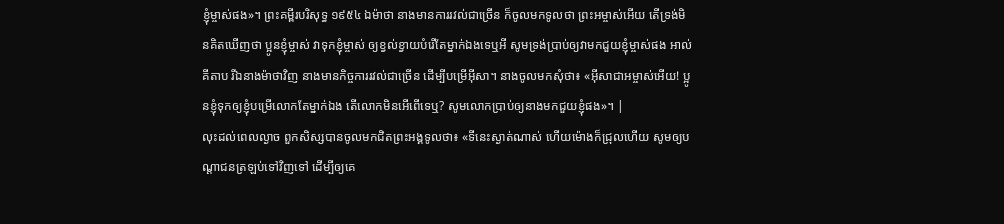ខ្ញុំម្ចាស់ផង»។ ព្រះគម្ពីរបរិសុទ្ធ ១៩៥៤ ឯម៉ាថា នាងមានការរវល់ជាច្រើន ក៏ចូលមកទូលថា ព្រះអម្ចាស់អើយ តើទ្រង់មិនគិតឃើញថា ប្អូនខ្ញុំម្ចាស់ វាទុកខ្ញុំម្ចាស់ ឲ្យខ្វល់ខ្វាយបំរើតែម្នាក់ឯងទេឬអី សូមទ្រង់ប្រាប់ឲ្យវាមកជួយខ្ញុំម្ចាស់ផង អាល់គីតាប រីឯនាងម៉ាថាវិញ នាងមានកិច្ចការរវល់ជាច្រើន ដើម្បីបម្រើអ៊ីសា។ នាងចូលមកសុំថា៖ «អ៊ីសាជាអម្ចាស់អើយ! ប្អូនខ្ញុំទុកឲ្យខ្ញុំបម្រើលោកតែម្នាក់ឯង តើលោកមិនអើពើទេឬ? សូមលោកប្រាប់ឲ្យនាងមកជួយខ្ញុំផង»។ |
លុះដល់ពេលល្ងាច ពួកសិស្សបានចូលមកជិតព្រះអង្គទូលថា៖ «ទីនេះស្ងាត់ណាស់ ហើយម៉ោងក៏ជ្រុលហើយ សូមឲ្យបណ្តាជនត្រឡប់ទៅវិញទៅ ដើម្បីឲ្យគេ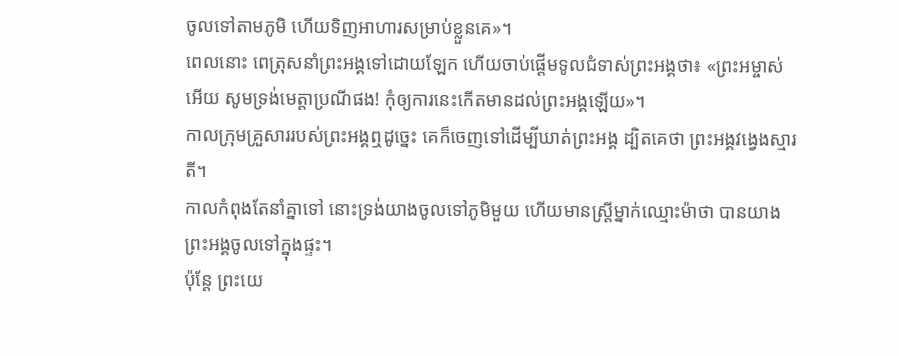ចូលទៅតាមភូមិ ហើយទិញអាហារសម្រាប់ខ្លួនគេ»។
ពេលនោះ ពេត្រុសនាំព្រះអង្គទៅដោយឡែក ហើយចាប់ផ្ដើមទូលជំទាស់ព្រះអង្គថា៖ «ព្រះអម្ចាស់អើយ សូមទ្រង់មេត្តាប្រណីផង! កុំឲ្យការនេះកើតមានដល់ព្រះអង្គឡើយ»។
កាលក្រុមគ្រួសាររបស់ព្រះអង្គឮដូច្នេះ គេក៏ចេញទៅដើម្បីឃាត់ព្រះអង្គ ដ្បិតគេថា ព្រះអង្គវង្វេងស្មារតី។
កាលកំពុងតែនាំគ្នាទៅ នោះទ្រង់យាងចូលទៅភូមិមួយ ហើយមានស្ត្រីម្នាក់ឈ្មោះម៉ាថា បានយាងព្រះអង្គចូលទៅក្នុងផ្ទះ។
ប៉ុន្តែ ព្រះយេ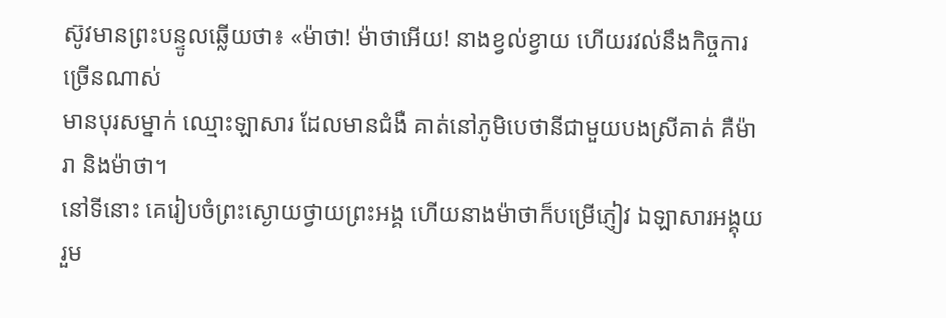ស៊ូវមានព្រះបន្ទូលឆ្លើយថា៖ «ម៉ាថា! ម៉ាថាអើយ! នាងខ្វល់ខ្វាយ ហើយរវល់នឹងកិច្ចការច្រើនណាស់
មានបុរសម្នាក់ ឈ្មោះឡាសារ ដែលមានជំងឺ គាត់នៅភូមិបេថានីជាមួយបងស្រីគាត់ គឺម៉ារា និងម៉ាថា។
នៅទីនោះ គេរៀបចំព្រះស្ងោយថ្វាយព្រះអង្គ ហើយនាងម៉ាថាក៏បម្រើភ្ញៀវ ឯឡាសារអង្គុយរួម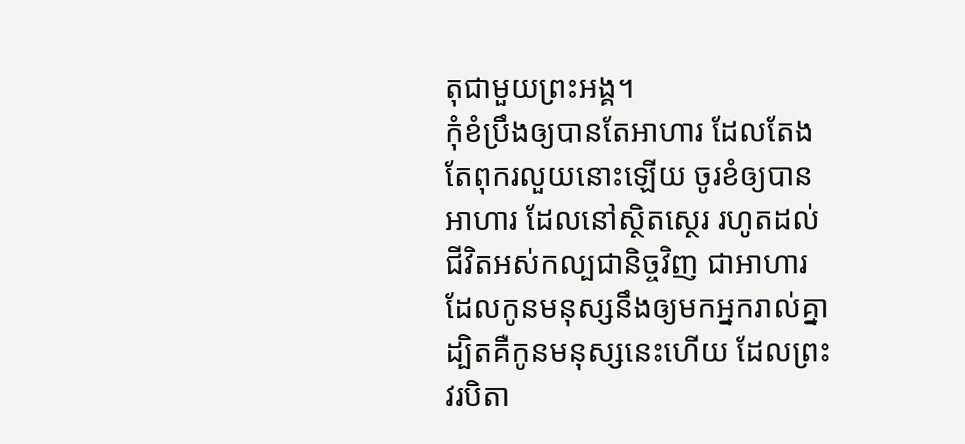តុជាមួយព្រះអង្គ។
កុំខំប្រឹងឲ្យបានតែអាហារ ដែលតែងតែពុករលួយនោះឡើយ ចូរខំឲ្យបានអាហារ ដែលនៅស្ថិតស្ថេរ រហូតដល់ជីវិតអស់កល្បជានិច្ចវិញ ជាអាហារដែលកូនមនុស្សនឹងឲ្យមកអ្នករាល់គ្នា ដ្បិតគឺកូនមនុស្សនេះហើយ ដែលព្រះវរបិតា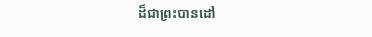ដ៏ជាព្រះបានដៅ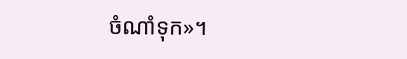ចំណាំទុក»។